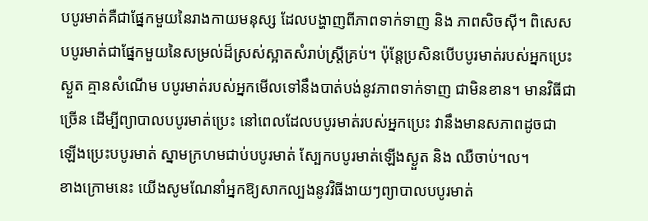បបូរមាត់គឺជាផ្នែកមួយនៃរាងកាយមនុស្ស ដែលបង្ហាញពីភាពទាក់ទាញ និង ភាពសិចស៊ី។ ពិសេស
បបូរមាត់ជាផ្នែកមួយនៃសម្រល់ដ៏ស្រស់ស្អាតសំរាប់ស្រី្តគ្រប់។ ប៉ុន្តែប្រសិនបើបបូរមាត់របស់អ្នកប្រេះ
ស្ងួត គ្មានសំណើម បបូរមាត់របស់អ្នកមើលទៅនឹងបាត់បង់នូវភាពទាក់ទាញ ជាមិនខាន។ មានវិធីជា
ច្រើន ដើម្បីព្យាបាលបបូរមាត់ប្រេះ នៅពេលដែលបបូរមាត់របស់អ្នកប្រេះ វានឹងមានសភាពដូចជា
ឡើងប្រេះបបូរមាត់ ស្នាមក្រហមជាប់បបូរមាត់ ស្បែកបបូរមាត់ឡើងស្ងួត និង ឈឺចាប់។ល។
ខាងក្រោមនេះ យើងសូមណែនាំអ្នកឱ្យសាកល្បងនូវវិធីងាយៗព្យាបាលបបូរមាត់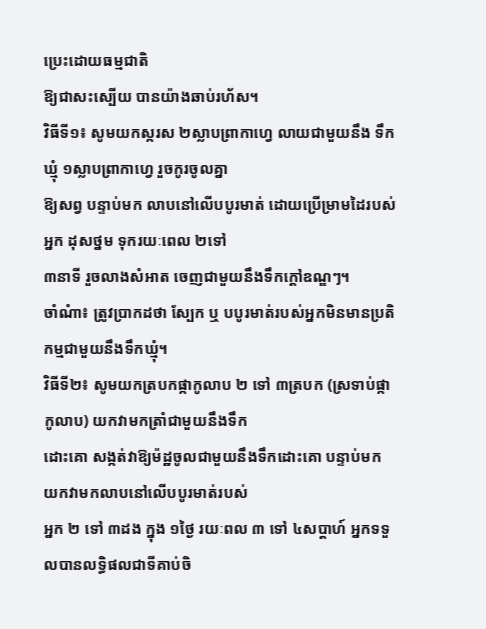ប្រេះដោយធម្មជាតិ
ឱ្យជាសះស្បើយ បានយ៉ាងឆាប់រហ័ស។
វិធីទី១៖ សូមយកស្ករស ២ស្លាបព្រាកាហ្វេ លាយជាមួយនឹង ទឹកឃ្មុំ ១ស្លាបព្រាកាហ្វេ រួចកូរចូលគ្នា
ឱ្យសព្វ បន្ទាប់មក លាបនៅលើបបូរមាត់ ដោយប្រើម្រាមដៃរបស់អ្នក ដុសថ្នម ទុករយៈពេល ២ទៅ
៣នាទី រួចលាងសំអាត ចេញជាមួយនឹងទឹកក្តៅឧណ្ឌៗ។
ចាំណំា៖ ត្រូវបា្រកដថា ស្បែក ឬ បបូរមាត់របស់អ្នកមិនមានប្រតិកម្មជាមួយនឹងទឹកឃ្មុំ។
វិធីទី២៖ សូមយកត្របកផ្កាកូលាប ២ ទៅ ៣ត្របក (ស្រទាប់ផ្កាកូលាប) យកវាមកត្រាំជាមួយនឹងទឹក
ដោះគោ សង្កត់វាឱ្យម៉ដ្ឋចូលជាមួយនឹងទឹកដោះគោ បន្ទាប់មក យកវាមកលាបនៅលើបបូរមាត់របស់
អ្នក ២ ទៅ ៣ដង ក្នុង ១ថ្ងៃ រយៈពល ៣ ទៅ ៤សប្តាហ៍ អ្នកទទួលបានលទ្ធិផលជាទីគាប់ចិ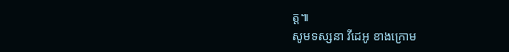ត្ត៕
សូមទស្សនា វីដេអូ ខាងក្រោម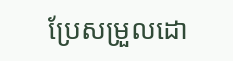ប្រែសម្រួលដោ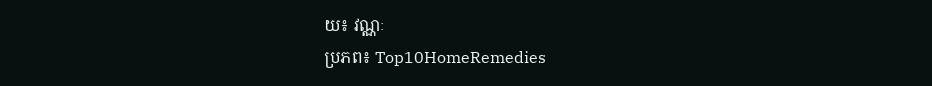យ៖ វណ្ណៈ
ប្រភព៖ Top10HomeRemedies